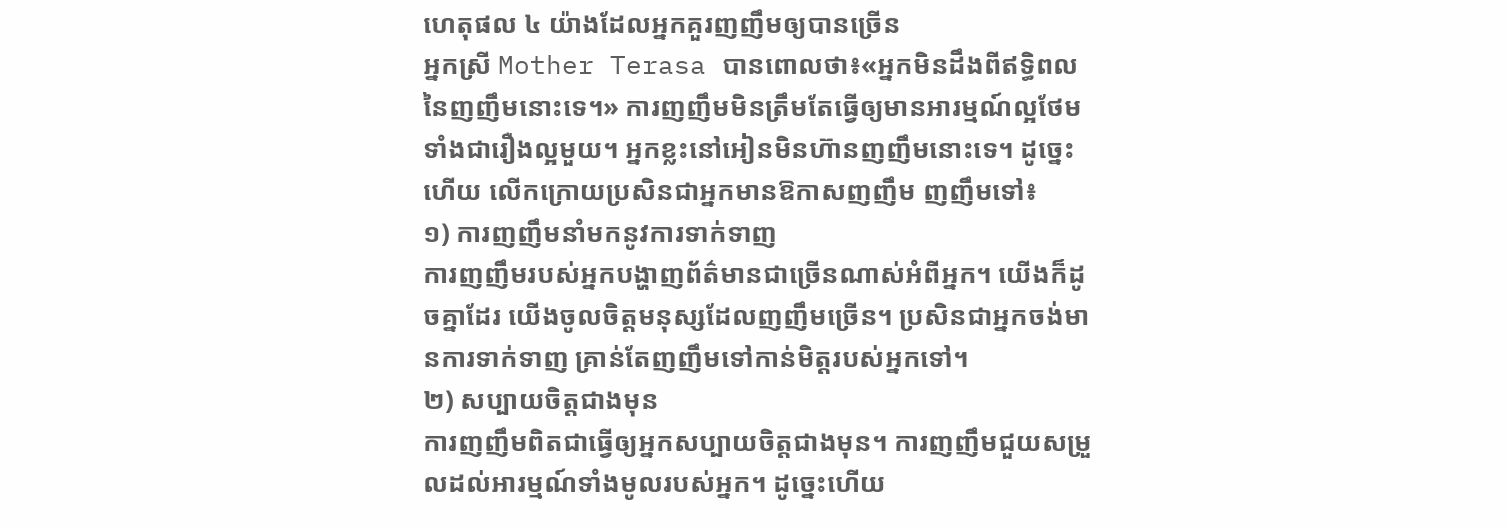ហេតុផល ៤ យ៉ាងដែលអ្នកគួរញញឹមឲ្យបានច្រើន
អ្នកស្រី Mother Terasa បានពោលថា៖«អ្នកមិនដឹងពីឥទ្ធិពលនៃញញឹមនោះទេ។» ការញញឹមមិនត្រឹមតែធ្វើឲ្យមានអារម្មណ៍ល្អថែមទាំងជារឿងល្អមួយ។ អ្នកខ្លះនៅអៀនមិនហ៊ានញញឹមនោះទេ។ ដូច្នេះហើយ លើកក្រោយប្រសិនជាអ្នកមានឱកាសញញឹម ញញឹមទៅ៖
១) ការញញឹមនាំមកនូវការទាក់ទាញ
ការញញឹមរបស់អ្នកបង្ហាញព័ត៌មានជាច្រើនណាស់អំពីអ្នក។ យើងក៏ដូចគ្នាដែរ យើងចូលចិត្តមនុស្សដែលញញឹមច្រើន។ ប្រសិនជាអ្នកចង់មានការទាក់ទាញ គ្រាន់តែញញឹមទៅកាន់មិត្តរបស់អ្នកទៅ។
២) សប្បាយចិត្តជាងមុន
ការញញឹមពិតជាធ្វើឲ្យអ្នកសប្បាយចិត្តជាងមុន។ ការញញឹមជួយសម្រួលដល់អារម្មណ៍ទាំងមូលរបស់អ្នក។ ដូច្នេះហើយ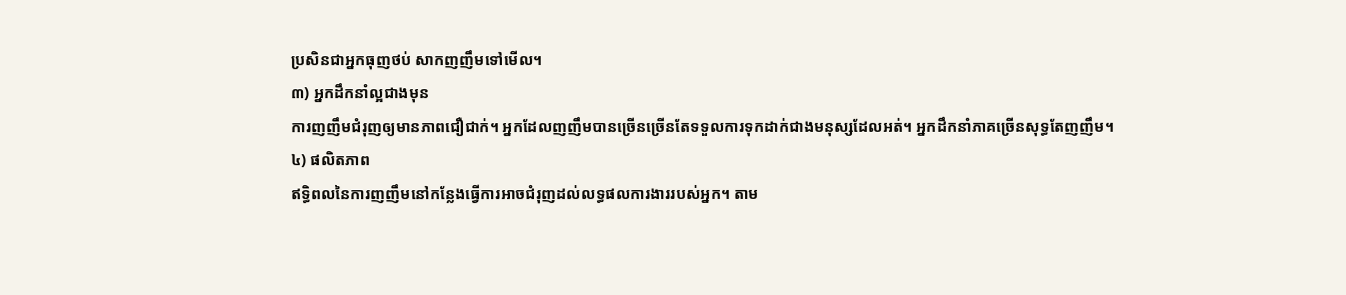ប្រសិនជាអ្នកធុញថប់ សាកញញឹមទៅមើល។
៣) អ្នកដឹកនាំល្អជាងមុន
ការញញឹមជំរុញឲ្យមានភាពជឿជាក់។ អ្នកដែលញញឹមបានច្រើនច្រើនតែទទួលការទុកដាក់ជាងមនុស្សដែលអត់។ អ្នកដឹកនាំភាគច្រើនសុទ្ធតែញញឹម។
៤) ផលិតភាព
ឥទ្ធិពលនៃការញញឹមនៅកន្លែងធ្វើការអាចជំរុញដល់លទ្ធផលការងាររបស់អ្នក។ តាម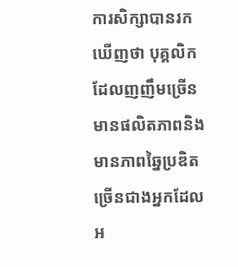ការសិក្សាបានរកឃើញថា បុគ្គលិកដែលញញឹមច្រើនមានផលិតភាពនិងមានភាពឆ្នៃប្រឌិតច្រើនជាងអ្នកដែលអ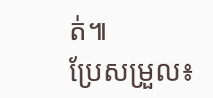ត់៕
ប្រែសម្រួល៖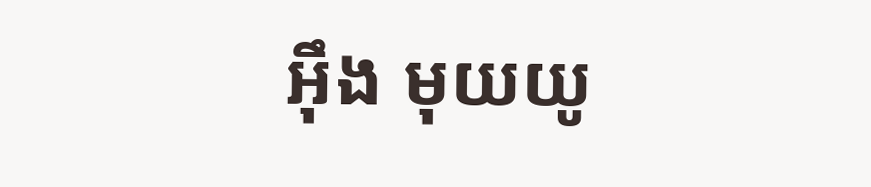អុឹង មុយយូ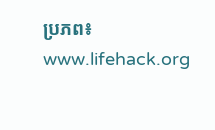ប្រភព៖ www.lifehack.org